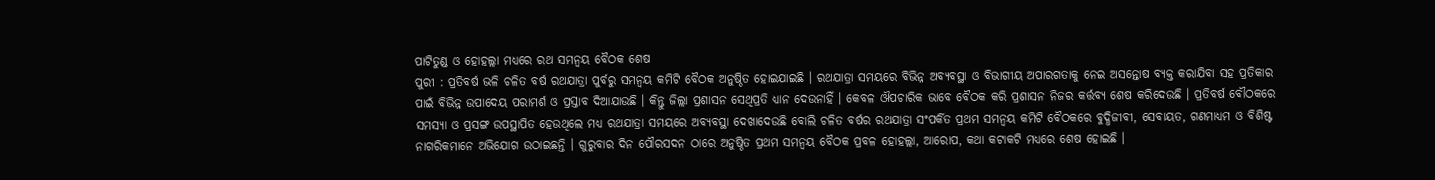ପାଟିତୁଣ୍ଡ ଓ ହୋହଲ୍ଲା ମଧ୍ୟରେ ରଥ ସମନ୍ୱୟ ବୈଠକ ଶେଷ
ପୁରୀ : ପ୍ରତିବର୍ଷ ଭଳି ଚଳିତ ବର୍ଷ ରଥଯାତ୍ରା ପୁର୍ବରୁ ସମନ୍ୱୟ କମିଟି ବୈଠକ ଅନୁଷ୍ଠିତ ହୋଇଯାଇଛି । ରଥଯାତ୍ରା ସମୟରେ ବିଭିନ୍ନ ଅବ୍ୟବସ୍ଥା ଓ ବିଭାଗୀୟ ଅପାରଗତାକୁ ନେଇ ଅସନ୍ତୋଷ ବ୍ୟକ୍ତ କରାଯିବା ସହ ପ୍ରତିକାର ପାଇଁ ବିଭିନ୍ନ ଉପାଦେୟ ପରାମର୍ଶ ଓ ପ୍ରସ୍ତାବ ଦିଆଯାଉଛି । କିନ୍ତୁ ଜିଲ୍ଲା ପ୍ରଶାସନ ସେଥିପ୍ରତି ଧ୍ୟାନ ଦେଉନାହିଁ । କେବଳ ଔପଚାରିକ ଭାବେ ବୈଠକ କରି ପ୍ରଶାସନ ନିଜର କର୍ତ୍ତବ୍ୟ ଶେଷ କରିଦେଉଛି । ପ୍ରତିବର୍ଷ ବୌଠକରେ ସମସ୍ୟା ଓ ପ୍ରସଙ୍ଗ ଉପସ୍ଥାପିତ ହେଉଥିଲେ ମଧ୍ୟ ରଥଯାତ୍ରା ସମୟରେ ଅବ୍ୟବସ୍ଥା ଦେଖାଦେଉଛି ବୋଲି ଚଳିତ ବର୍ଷର ରଥଯାତ୍ରା ସଂପର୍କିତ ପ୍ରଥମ ସମନ୍ୱୟ କମିଟି ବୈଠକରେ ବୁଦ୍ଧିଜୀବୀ, ସେବାୟତ, ଗଣମାଧ୍ୟମ ଓ ବିଶିଷ୍ଟ ନାଗରିକମାନେ ଅଭିଯୋଗ ଉଠାଇଛନ୍ତି । ଗୁରୁବାର ଦିନ ପୌରସଦନ ଠାରେ ଅନୁଷ୍ଠିତ ପ୍ରଥମ ସମନ୍ୱୟ ବୈଠକ ପ୍ରବଳ ହୋହଲ୍ଲା, ଆରୋପ, କଥା କଟାକଟି ମଧ୍ୟରେ ଶେଷ ହୋଇଛି ।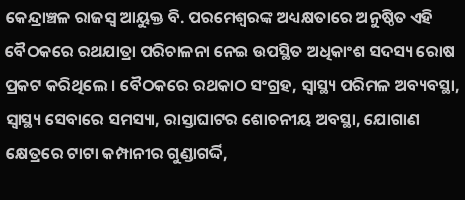କେନ୍ଦ୍ରାଞ୍ଚଳ ରାଜସ୍ୱ ଆୟୁକ୍ତ ବି. ପରମେଶ୍ୱରଙ୍କ ଅଧ୍ୟକ୍ଷତାରେ ଅନୁଷ୍ଠିତ ଏହି ବୈଠକରେ ରଥଯାତ୍ରା ପରିଚାଳନା ନେଇ ଉପସ୍ଥିତ ଅଧିକାଂଶ ସଦସ୍ୟ ରୋଷ ପ୍ରକଟ କରିଥିଲେ । ବୈଠକରେ ରଥକାଠ ସଂଗ୍ରହ, ସ୍ୱାସ୍ଥ୍ୟ ପରିମଳ ଅବ୍ୟବସ୍ଥା, ସ୍ୱାସ୍ଥ୍ୟ ସେବାରେ ସମସ୍ୟା, ରାସ୍ତାଘାଟର ଶୋଚନୀୟ ଅବସ୍ଥା, ଯୋଗାଣ କ୍ଷେତ୍ରରେ ଟାଟା କମ୍ପାନୀର ଗୁଣ୍ଡାଗର୍ଦ୍ଦି,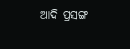ଆଦି ପ୍ରସଙ୍ଗ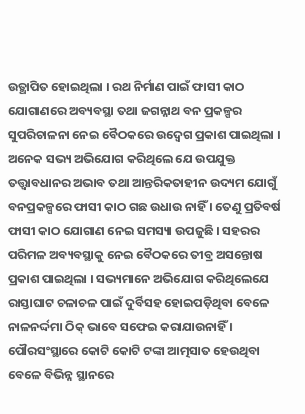ଉତ୍ଥାପିତ ହୋଇଥିଲା । ରଥ ନିର୍ମାଣ ପାଇଁ ଫାସୀ କାଠ ଯୋଗାଣରେ ଅବ୍ୟବସ୍ଥା ତଥା ଜଗନ୍ନାଥ ବନ ପ୍ରକଳ୍ପର ସୁପରିଚାଳନା ନେଇ ବୈଠକରେ ଉଦ୍ବେଗ ପ୍ରକାଶ ପାଇଥିଲା । ଅନେକ ସଭ୍ୟ ଅଭିଯୋଗ କରିଥିଲେ ଯେ ଉପଯୁକ୍ତ ତତ୍ତ୍ୱାବଧାନର ଅଭାବ ତଥା ଆନ୍ତରିକତାହୀନ ଉଦ୍ୟମ ଯୋଗୁଁ ବନପ୍ରକଳ୍ପରେ ଫାସୀ କାଠ ଗଛ ଉଧାଉ ନାହିଁ । ତେଣୁ ପ୍ରତିବର୍ଷ ଫାସୀ କାଠ ଯୋଗାଣ ନେଇ ସମସ୍ୟା ଉପଜୁଛି । ସହରର ପରିମଳ ଅବ୍ୟବସ୍ଥାକୁ ନେଇ ବୈଠକରେ ତୀବ୍ର ଅସନ୍ତୋଷ ପ୍ରକାଶ ପାଇଥିଲା । ସଭ୍ୟମାନେ ଅଭିଯୋଗ କରିଥିଲେଯେ ରାସ୍ତାଘାଟ ଚଳାଚଳ ପାଇଁ ଦୁର୍ବିସହ ହୋଇପଡ଼ିଥିବା ବେଳେ ନାଳନର୍ଦ୍ଦମା ଠିକ୍ ଭାବେ ସଫେଇ କରାଯାଉନାହିଁ । ପୌରସଂସ୍ଥାରେ କୋଟି କୋଟି ଟଙ୍କା ଆତ୍ମସାତ ହେଉଥିବା ବେଳେ ବିଭିନ୍ନ ସ୍ଥାନରେ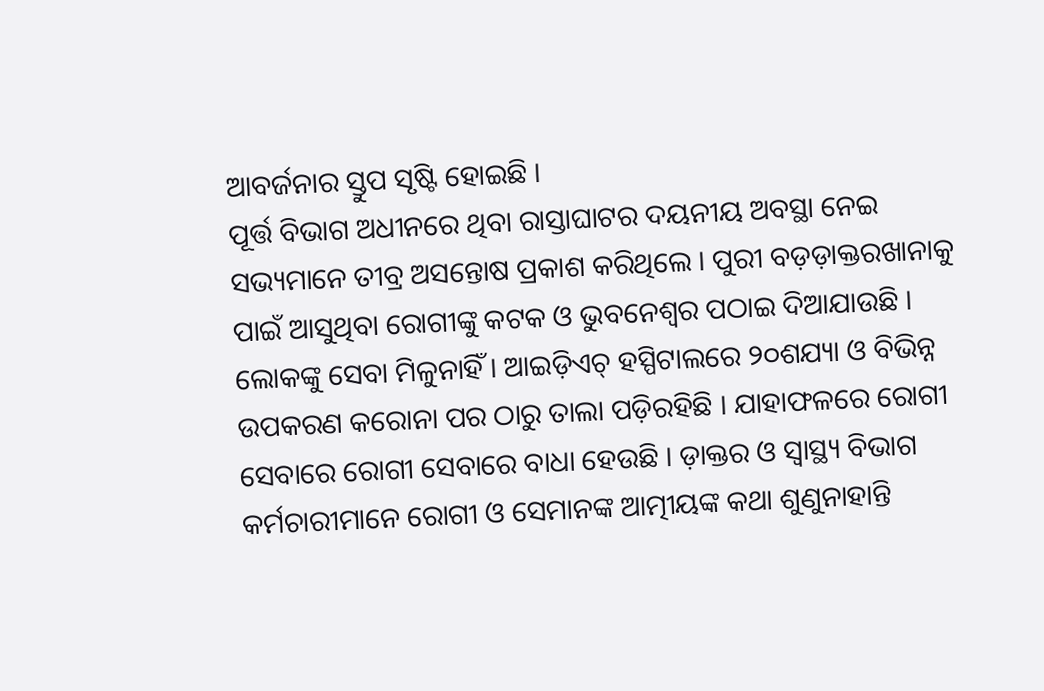ଆବର୍ଜନାର ସ୍ତୁପ ସୃଷ୍ଟି ହୋଇଛି ।
ପୂର୍ତ୍ତ ବିଭାଗ ଅଧୀନରେ ଥିବା ରାସ୍ତାଘାଟର ଦୟନୀୟ ଅବସ୍ଥା ନେଇ ସଭ୍ୟମାନେ ତୀବ୍ର ଅସନ୍ତୋଷ ପ୍ରକାଶ କରିଥିଲେ । ପୁରୀ ବଡ଼ଡ଼ାକ୍ତରଖାନାକୁ ପାଇଁ ଆସୁଥିବା ରୋଗୀଙ୍କୁ କଟକ ଓ ଭୁବନେଶ୍ୱର ପଠାଇ ଦିଆଯାଉଛି । ଲୋକଙ୍କୁ ସେବା ମିଳୁନାହିଁ । ଆଇଡ଼ିଏଚ୍ ହସ୍ପିଟାଲରେ ୨୦ଶଯ୍ୟା ଓ ବିଭିନ୍ନ ଉପକରଣ କରୋନା ପର ଠାରୁ ତାଲା ପଡ଼ିରହିଛି । ଯାହାଫଳରେ ରୋଗୀ ସେବାରେ ରୋଗୀ ସେବାରେ ବାଧା ହେଉଛି । ଡ଼ାକ୍ତର ଓ ସ୍ୱାସ୍ଥ୍ୟ ବିଭାଗ କର୍ମଚାରୀମାନେ ରୋଗୀ ଓ ସେମାନଙ୍କ ଆତ୍ମୀୟଙ୍କ କଥା ଶୁଣୁନାହାନ୍ତି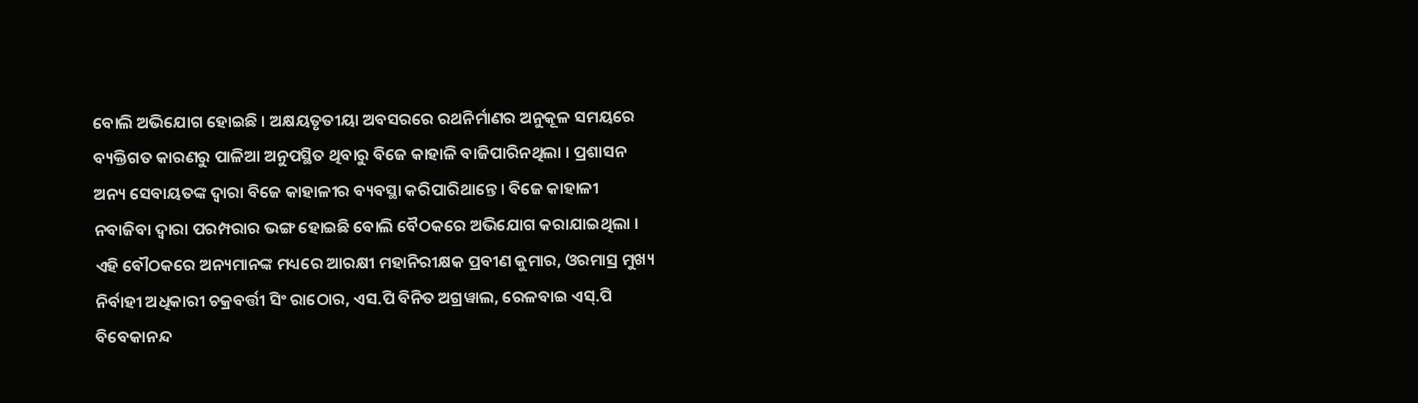ବୋଲି ଅଭିଯୋଗ ହୋଇଛି । ଅକ୍ଷୟତୃତୀୟା ଅବସରରେ ରଥନିର୍ମାଣର ଅନୁକୂଳ ସମୟରେ ବ୍ୟକ୍ତିଗତ କାରଣରୁ ପାଳିଆ ଅନୁପସ୍ଥିତ ଥିବାରୁ ବିଜେ କାହାଳି ବାଜିପାରିନଥିଲା । ପ୍ରଶାସନ ଅନ୍ୟ ସେବାୟତଙ୍କ ଦ୍ୱାରା ବିଜେ କାହାଳୀର ବ୍ୟବସ୍ଥା କରିପାରିଥାନ୍ତେ । ବିଜେ କାହାଳୀ ନବାଜିବା ଦ୍ୱାରା ପରମ୍ପରାର ଭଙ୍ଗ ହୋଇଛି ବୋଲି ବୈଠକରେ ଅଭିଯୋଗ କରାଯାଇଥିଲା । ଏହି ବୌଠକରେ ଅନ୍ୟମାନଙ୍କ ମଧ୍ୟରେ ଆରକ୍ଷୀ ମହାନିରୀକ୍ଷକ ପ୍ରବୀଣ କୁମାର, ଓରମାସ୍ର ମୁଖ୍ୟ ନିର୍ବାହୀ ଅଧିକାରୀ ଚକ୍ରବର୍ତ୍ତୀ ସିଂ ରାଠୋର, ଏସ.ପି ବିନିତ ଅଗ୍ରୱାଲ, ରେଳବାଇ ଏସ୍.ପି ବିବେକାନନ୍ଦ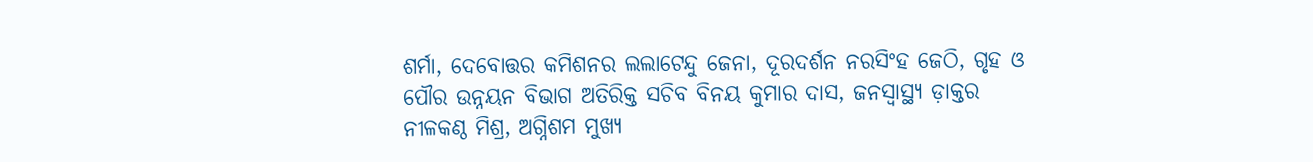ଶର୍ମା, ଦେବୋତ୍ତର କମିଶନର ଲଲାଟେନ୍ଦୁ ଜେନା, ଦୂରଦର୍ଶନ ନରସିଂହ ଜେଠି, ଗୃହ ଓ ପୌର ଉନ୍ନୟନ ବିଭାଗ ଅତିରିକ୍ତ ସଚିବ ବିନୟ କୁମାର ଦାସ, ଜନସ୍ୱାସ୍ଥ୍ୟ ଡ଼ାକ୍ତର ନୀଳକଣ୍ଠ ମିଶ୍ର, ଅଗ୍ନିଶମ ମୁଖ୍ୟ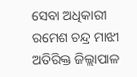ସେବା ଅଧିକାରୀ ରମେଶ ଚନ୍ଦ୍ର ମାଝୀ ଅତିରିକ୍ତ ଜିଲ୍ଲାପାଳ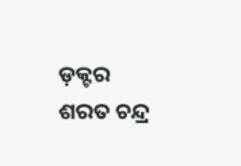ଡ଼କ୍ଟର ଶରତ ଚନ୍ଦ୍ର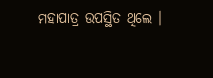ମହାପାତ୍ର ଉପସ୍ଥିତ ଥିଲେ ।